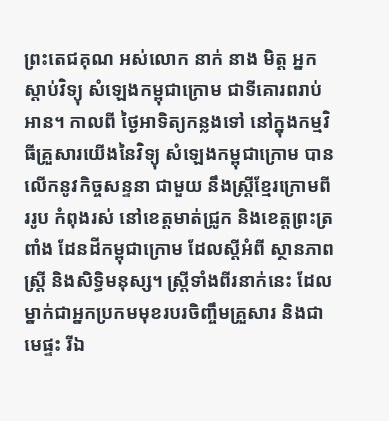ព្រះតេជគុណ អស់លោក នាក់ នាង មិត្ត អ្នកស្តាប់វិទ្យុ សំឡេងកម្ពុជាក្រោម ជាទីគោរពរាប់អាន។ កាលពី ថ្ងៃអាទិត្យកន្លងទៅ នៅក្នុងកម្មវិធីគ្រួសារយើងនៃវិទ្យុ សំឡេងកម្ពុជាក្រោម បានលើកនូវកិច្ចសន្ទនា ជាមួយ នឹងស្រ្តីខ្មែរក្រោមពីររូប កំពុងរស់ នៅខេត្តមាត់ជ្រូក និងខេត្តព្រះត្រពាំង ដែនដីកម្ពុជាក្រោម ដែលស្តីអំពី ស្ថានភាពស្រ្តី និងសិទ្ធិមនុស្ស។ ស្រ្តីទាំងពីរនាក់នេះ ដែលម្នាក់ជាអ្នកប្រកមមុខរបរចិញ្ចឹមគ្រួសារ និងជា មេផ្ទះ រីឯ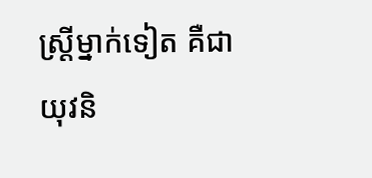ស្រ្តីម្នាក់ទៀត គឺជាយុវនិ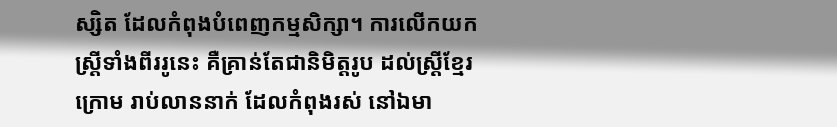ស្សិត ដែលកំពុងបំពេញកម្មសិក្សា។ ការលើកយកស្រ្តីទាំងពីររូនេះ គឺគ្រាន់តែជានិមិត្តរូប ដល់ស្រ្តីខ្មែរក្រោម រាប់លាននាក់ ដែលកំពុងរស់ នៅឯមា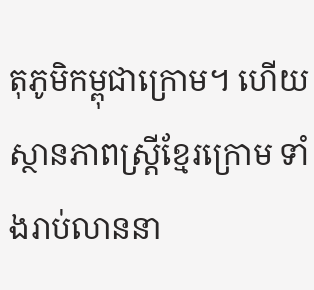តុភូមិកម្ពុជាក្រោម។ ហើយស្ថានភាពស្រ្តីខ្មែរក្រោម ទាំងរាប់លាននា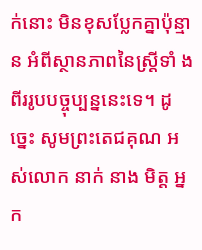ក់នោះ មិនខុសប្លែកគ្នាប៉ុន្មាន អំពីស្ថានភាពនៃស្រ្តីទាំ ងពីររូបបច្ចុប្បន្ននេះទេ។ ដូច្នេះ សូមព្រះតេជគុណ អស់លោក នាក់ នាង មិត្ត អ្នក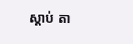ស្តាប់ តា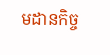មដានកិច្ច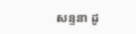សន្ទនា ដូ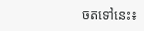ចតទៅនេះ៖